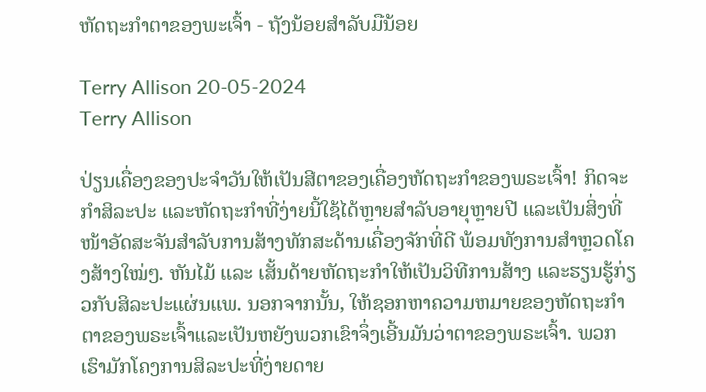ຫັດຖະກໍາຕາຂອງພະເຈົ້າ - ຖັງນ້ອຍສໍາລັບມືນ້ອຍ

Terry Allison 20-05-2024
Terry Allison

ປ່ຽນເຄື່ອງຂອງປະຈໍາວັນໃຫ້ເປັນສີຕາຂອງເຄື່ອງຫັດຖະກໍາຂອງພຣະເຈົ້າ! ກິດຈະກຳສິລະປະ ແລະຫັດຖະກຳທີ່ງ່າຍນີ້ໃຊ້ໄດ້ຫຼາຍສຳລັບອາຍຸຫຼາຍປີ ແລະເປັນສິ່ງທີ່ໜ້າອັດສະຈັນສຳລັບການສ້າງທັກສະດ້ານເຄື່ອງຈັກທີ່ດີ ພ້ອມທັງການສຳຫຼວດໂຄງສ້າງໃໝ່ໆ. ຫັນໄມ້ ແລະ ເສັ້ນດ້າຍຫັດຖະກໍາໃຫ້ເປັນວິທີການສ້າງ ແລະຮຽນຮູ້ກ່ຽວກັບສິລະປະແຜ່ນແພ. ນອກຈາກນັ້ນ, ໃຫ້ຊອກຫາຄວາມຫມາຍຂອງຫັດຖະກໍາຕາຂອງພຣະເຈົ້າແລະເປັນຫຍັງພວກເຂົາຈຶ່ງເອີ້ນມັນວ່າຕາຂອງພຣະເຈົ້າ. ພວກເຮົາມັກໂຄງການສິລະປະທີ່ງ່າຍດາຍ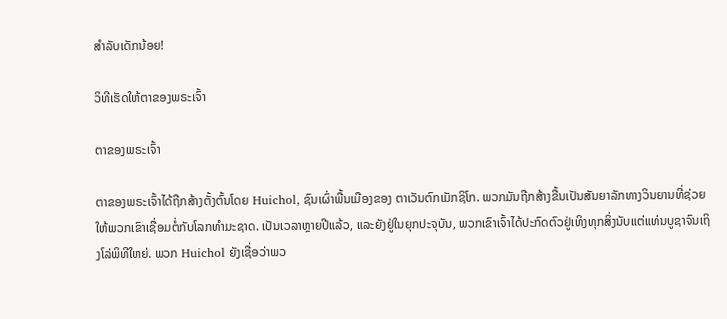ສໍາລັບເດັກນ້ອຍ!

ວິທີເຮັດໃຫ້ຕາຂອງພຣະເຈົ້າ

ຕາຂອງພຣະເຈົ້າ

ຕາຂອງພຣະເຈົ້າໄດ້ຖືກສ້າງຕັ້ງຕົ້ນໂດຍ Huichol, ຊົນເຜົ່າພື້ນເມືອງຂອງ ຕາເວັນຕົກເມັກຊິໂກ. ພວກມັນຖືກສ້າງຂື້ນເປັນສັນຍາລັກທາງວິນຍານທີ່ຊ່ວຍໃຫ້ພວກເຂົາເຊື່ອມຕໍ່ກັບໂລກທໍາມະຊາດ. ເປັນເວລາຫຼາຍປີແລ້ວ, ແລະຍັງຢູ່ໃນຍຸກປະຈຸບັນ, ພວກເຂົາເຈົ້າໄດ້ປະກົດຕົວຢູ່ເທິງທຸກສິ່ງນັບແຕ່ແທ່ນບູຊາຈົນເຖິງໂລ່ພິທີໃຫຍ່. ພວກ Huichol ຍັງເຊື່ອວ່າພວ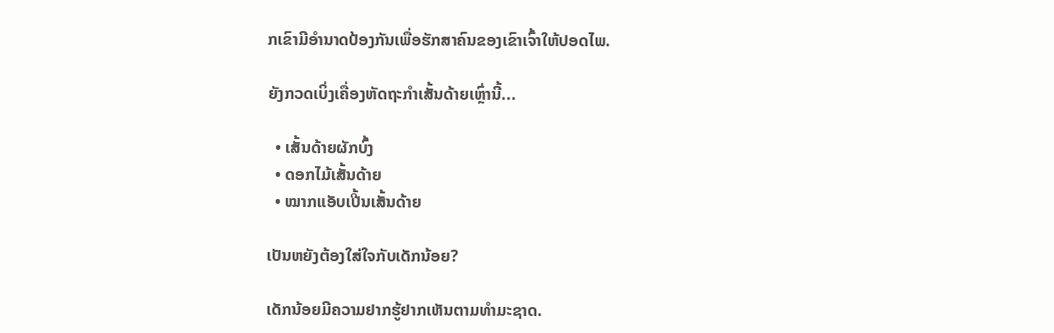ກເຂົາມີອຳນາດປ້ອງກັນເພື່ອຮັກສາຄົນຂອງເຂົາເຈົ້າໃຫ້ປອດໄພ.

ຍັງກວດເບິ່ງເຄື່ອງຫັດຖະກຳເສັ້ນດ້າຍເຫຼົ່ານີ້...

  • ເສັ້ນດ້າຍຜັກບົ້ງ
  • ດອກໄມ້ເສັ້ນດ້າຍ
  • ໝາກແອັບເປີ້ນເສັ້ນດ້າຍ

ເປັນຫຍັງຕ້ອງໃສ່ໃຈກັບເດັກນ້ອຍ?

ເດັກນ້ອຍມີຄວາມຢາກຮູ້ຢາກເຫັນຕາມທຳມະຊາດ.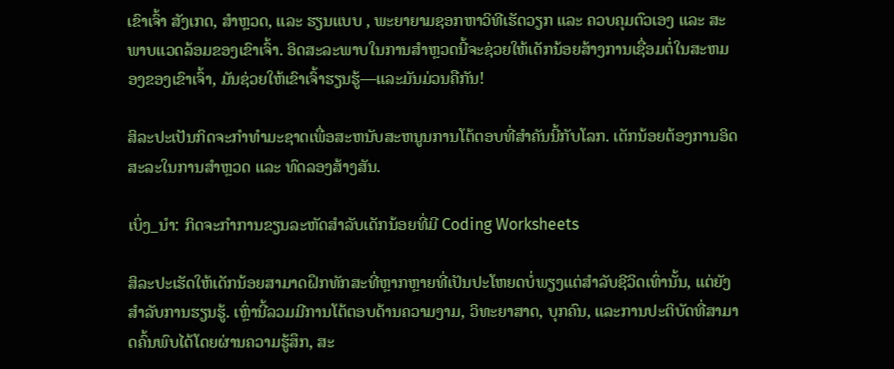ເຂົາເຈົ້າ ສັງເກດ, ສຳຫຼວດ, ແລະ ຮຽນແບບ , ພະຍາຍາມຊອກຫາວິທີເຮັດວຽກ ແລະ ຄວບຄຸມຕົວເອງ ແລະ ສະພາບແວດລ້ອມຂອງເຂົາເຈົ້າ. ອິດສະລະພາບໃນການສໍາຫຼວດນີ້ຈະຊ່ວຍໃຫ້ເດັກນ້ອຍສ້າງການເຊື່ອມຕໍ່ໃນສະຫມອງຂອງເຂົາເຈົ້າ, ມັນຊ່ວຍໃຫ້ເຂົາເຈົ້າຮຽນຮູ້—ແລະມັນມ່ວນຄືກັນ!

ສິລະປະເປັນກິດຈະກໍາທໍາມະຊາດເພື່ອສະຫນັບສະຫນູນການໂຕ້ຕອບທີ່ສໍາຄັນນີ້ກັບໂລກ. ເດັກນ້ອຍຕ້ອງການອິດສະລະໃນການສຳຫຼວດ ແລະ ທົດລອງສ້າງສັນ.

ເບິ່ງ_ນຳ: ກິດຈະກໍາການຂຽນລະຫັດສໍາລັບເດັກນ້ອຍທີ່ມີ Coding Worksheets

ສິລະປະເຮັດໃຫ້ເດັກນ້ອຍສາມາດຝຶກທັກສະທີ່ຫຼາກຫຼາຍທີ່ເປັນປະໂຫຍດບໍ່ພຽງແຕ່ສໍາລັບຊີວິດເທົ່ານັ້ນ, ແຕ່ຍັງສໍາລັບການຮຽນຮູ້. ເຫຼົ່ານີ້ລວມມີການໂຕ້ຕອບດ້ານຄວາມງາມ, ວິທະຍາສາດ, ບຸກຄົນ, ແລະການປະຕິບັດທີ່ສາມາດຄົ້ນພົບໄດ້ໂດຍຜ່ານຄວາມຮູ້ສຶກ, ສະ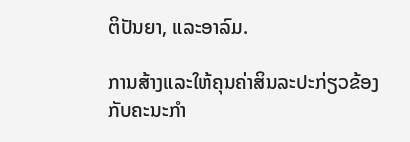ຕິປັນຍາ, ແລະອາລົມ.

ການສ້າງແລະໃຫ້ຄຸນຄ່າສິນລະປະກ່ຽວຂ້ອງກັບຄະນະກໍາ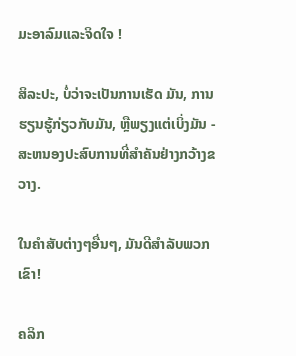ມະອາລົມແລະຈິດໃຈ !

ສິລະປະ, ບໍ່ວ່າຈະເປັນການເຮັດ ມັນ, ການຮຽນຮູ້ກ່ຽວກັບມັນ, ຫຼືພຽງແຕ່ເບິ່ງມັນ - ສະຫນອງປະສົບການທີ່ສໍາຄັນຢ່າງກວ້າງຂວາງ.

ໃນຄໍາສັບຕ່າງໆອື່ນໆ, ມັນດີສໍາລັບພວກເຂົາ!

ຄລິກ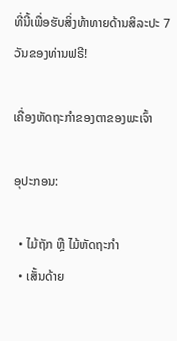ທີ່ນີ້ເພື່ອຮັບສິ່ງທ້າທາຍດ້ານສິລະປະ 7 ວັນຂອງທ່ານຟຣີ!

ເຄື່ອງຫັດຖະກໍາຂອງຕາຂອງພະເຈົ້າ

ອຸປະກອນ:

  • ໄມ້ຖັກ ຫຼື ໄມ້ຫັດຖະກໍາ
  • ເສັ້ນດ້າຍ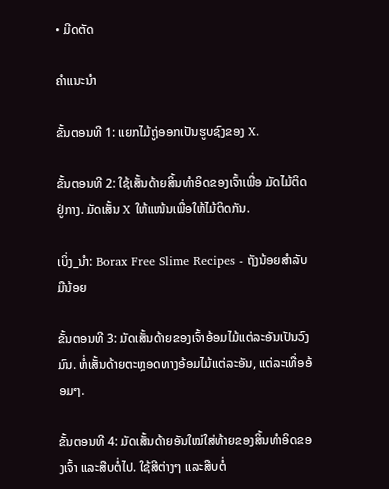• ມີດຕັດ

ຄຳແນະນຳ

ຂັ້ນຕອນທີ 1: ແຍກໄມ້ຖູ່ອອກເປັນຮູບຊົງຂອງ X.

ຂັ້ນຕອນທີ 2: ໃຊ້ເສັ້ນດ້າຍສິ້ນທຳອິດຂອງເຈົ້າເພື່ອ ມັດໄມ້ຕິດຢູ່ກາງ. ມັດເສັ້ນ X ໃຫ້ແໜ້ນເພື່ອໃຫ້ໄມ້ຕິດກັນ.

ເບິ່ງ_ນຳ: Borax Free Slime Recipes - ຖັງນ້ອຍສຳລັບມືນ້ອຍ

ຂັ້ນຕອນທີ 3: ມັດເສັ້ນດ້າຍຂອງເຈົ້າອ້ອມໄມ້ແຕ່ລະອັນເປັນວົງມົນ. ຫໍ່ເສັ້ນດ້າຍຕະຫຼອດທາງອ້ອມໄມ້ແຕ່ລະອັນ, ແຕ່ລະເທື່ອອ້ອມໆ.

ຂັ້ນຕອນທີ 4: ມັດເສັ້ນດ້າຍອັນໃໝ່ໃສ່ທ້າຍຂອງສິ້ນທຳອິດຂອງເຈົ້າ ແລະສືບຕໍ່ໄປ. ໃຊ້ສີຕ່າງໆ ແລະສືບຕໍ່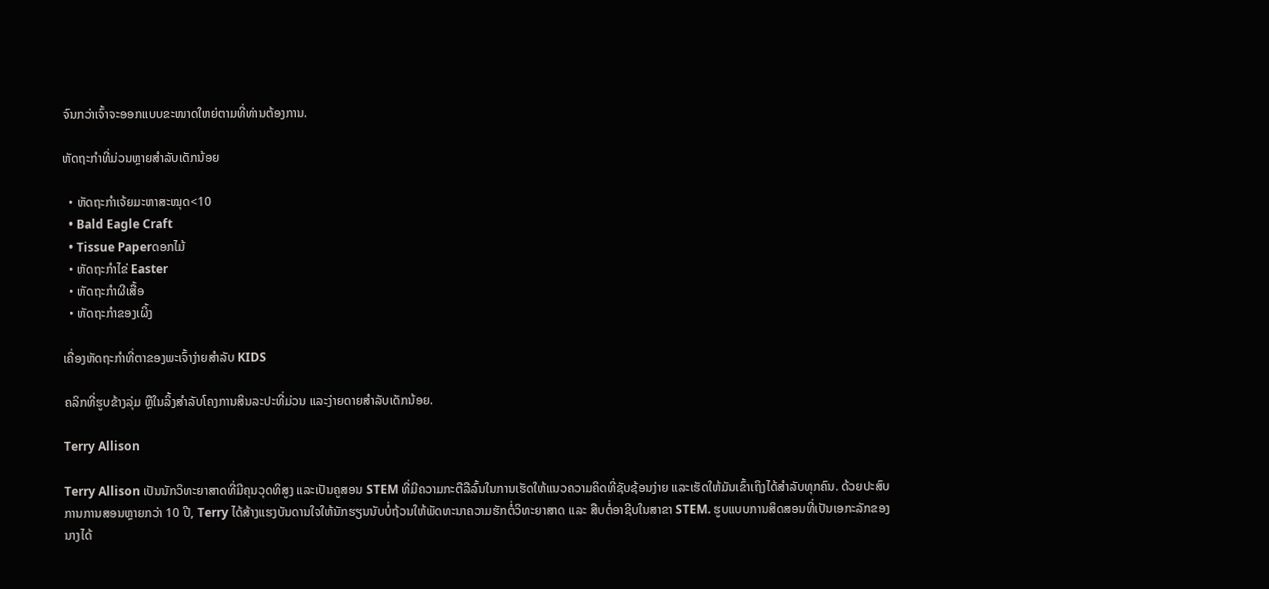ຈົນກວ່າເຈົ້າຈະອອກແບບຂະໜາດໃຫຍ່ຕາມທີ່ທ່ານຕ້ອງການ.

ຫັດຖະກຳທີ່ມ່ວນຫຼາຍສຳລັບເດັກນ້ອຍ

  • ຫັດຖະກຳເຈ້ຍມະຫາສະໝຸດ<10
  • Bald Eagle Craft
  • Tissue Paperດອກໄມ້
  • ຫັດຖະກຳໄຂ່ Easter
  • ຫັດຖະກຳຜີເສື້ອ
  • ຫັດຖະກຳຂອງເຜິ້ງ

ເຄື່ອງຫັດຖະກຳທີ່ຕາຂອງພະເຈົ້າງ່າຍສຳລັບ KIDS

ຄລິກທີ່ຮູບຂ້າງລຸ່ມ ຫຼືໃນລິ້ງສຳລັບໂຄງການສິນລະປະທີ່ມ່ວນ ແລະງ່າຍດາຍສຳລັບເດັກນ້ອຍ.

Terry Allison

Terry Allison ເປັນນັກວິທະຍາສາດທີ່ມີຄຸນວຸດທິສູງ ແລະເປັນຄູສອນ STEM ທີ່ມີຄວາມກະຕືລືລົ້ນໃນການເຮັດໃຫ້ແນວຄວາມຄິດທີ່ຊັບຊ້ອນງ່າຍ ແລະເຮັດໃຫ້ມັນເຂົ້າເຖິງໄດ້ສໍາລັບທຸກຄົນ. ດ້ວຍປະສົບການການສອນຫຼາຍກວ່າ 10 ປີ, Terry ໄດ້ສ້າງແຮງບັນດານໃຈໃຫ້ນັກຮຽນນັບບໍ່ຖ້ວນໃຫ້ພັດທະນາຄວາມຮັກຕໍ່ວິທະຍາສາດ ແລະ ສືບຕໍ່ອາຊີບໃນສາຂາ STEM. ຮູບແບບການສິດສອນທີ່ເປັນເອກະລັກຂອງນາງໄດ້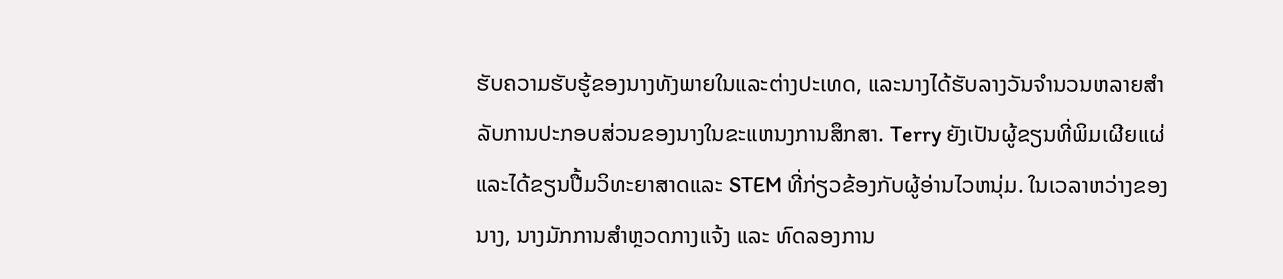ຮັບຄວາມຮັບຮູ້ຂອງນາງທັງພາຍໃນແລະຕ່າງປະເທດ, ແລະນາງໄດ້ຮັບລາງວັນຈໍານວນຫລາຍສໍາລັບການປະກອບສ່ວນຂອງນາງໃນຂະແຫນງການສຶກສາ. Terry ຍັງເປັນຜູ້ຂຽນທີ່ພິມເຜີຍແຜ່ແລະໄດ້ຂຽນປື້ມວິທະຍາສາດແລະ STEM ທີ່ກ່ຽວຂ້ອງກັບຜູ້ອ່ານໄວຫນຸ່ມ. ໃນເວລາຫວ່າງຂອງນາງ, ນາງມັກການສຳຫຼວດກາງແຈ້ງ ແລະ ທົດລອງການ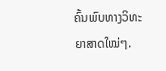ຄົ້ນພົບທາງວິທະຍາສາດໃໝ່ໆ.